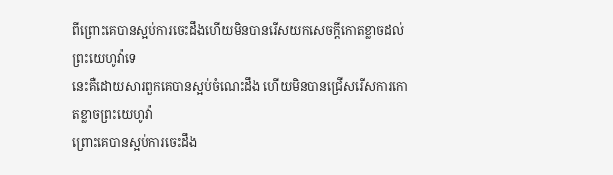ពីព្រោះគេបានស្អប់ការចេះដឹងហើយមិនបានរើសយកសេចក្ដីកោតខ្លាចដល់ព្រះយេហូវ៉ាទេ
នេះគឺដោយសារពួកគេបានស្អប់ចំណេះដឹង ហើយមិនបានជ្រើសរើសការកោតខ្លាចព្រះយេហូវ៉ា
ព្រោះគេបានស្អប់ការចេះដឹង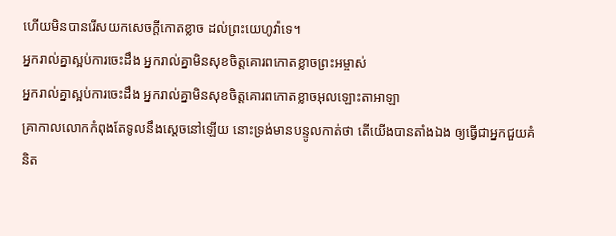ហើយមិនបានរើសយកសេចក្ដីកោតខ្លាច ដល់ព្រះយេហូវ៉ាទេ។
អ្នករាល់គ្នាស្អប់ការចេះដឹង អ្នករាល់គ្នាមិនសុខចិត្តគោរពកោតខ្លាចព្រះអម្ចាស់
អ្នករាល់គ្នាស្អប់ការចេះដឹង អ្នករាល់គ្នាមិនសុខចិត្តគោរពកោតខ្លាចអុលឡោះតាអាឡា
គ្រាកាលលោកកំពុងតែទូលនឹងស្តេចនៅឡើយ នោះទ្រង់មានបន្ទូលកាត់ថា តើយើងបានតាំងឯង ឲ្យធ្វើជាអ្នកជួយគំនិត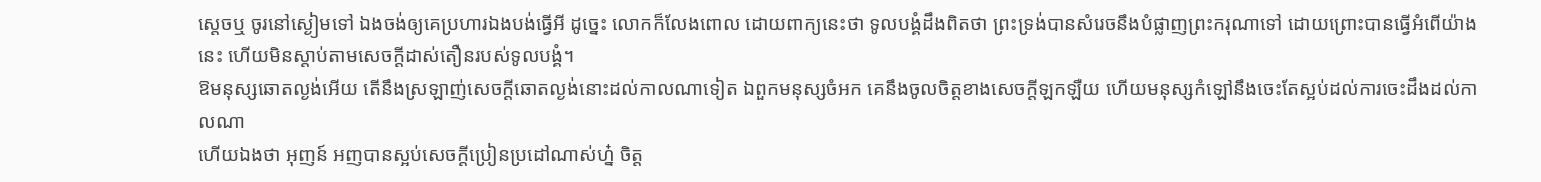ស្តេចឬ ចូរនៅស្ងៀមទៅ ឯងចង់ឲ្យគេប្រហារឯងបង់ធ្វើអី ដូច្នេះ លោកក៏លែងពោល ដោយពាក្យនេះថា ទូលបង្គំដឹងពិតថា ព្រះទ្រង់បានសំរេចនឹងបំផ្លាញព្រះករុណាទៅ ដោយព្រោះបានធ្វើអំពើយ៉ាងនេះ ហើយមិនស្តាប់តាមសេចក្ដីដាស់តឿនរបស់ទូលបង្គំ។
ឱមនុស្សឆោតល្ងង់អើយ តើនឹងស្រឡាញ់សេចក្ដីឆោតល្ងង់នោះដល់កាលណាទៀត ឯពួកមនុស្សចំអក គេនឹងចូលចិត្តខាងសេចក្ដីឡកឡឺយ ហើយមនុស្សកំឡៅនឹងចេះតែស្អប់ដល់ការចេះដឹងដល់កាលណា
ហើយឯងថា អុញន៍ អញបានស្អប់សេចក្ដីប្រៀនប្រដៅណាស់ហ្ន៎ ចិត្ត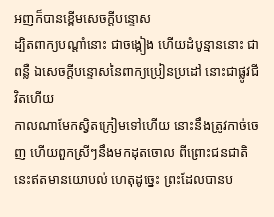អញក៏បានខ្ពើមសេចក្ដីបន្ទោស
ដ្បិតពាក្យបណ្តាំនោះ ជាចង្កៀង ហើយដំបូន្មាននោះ ជាពន្លឺ ឯសេចក្ដីបន្ទោសនៃពាក្យប្រៀនប្រដៅ នោះជាផ្លូវជីវិតហើយ
កាលណាមែកស្វិតក្រៀមទៅហើយ នោះនឹងត្រូវកាច់ចេញ ហើយពួកស្រីៗនឹងមកដុតចោល ពីព្រោះជនជាតិនេះឥតមានយោបល់ ហេតុដូច្នេះ ព្រះដែលបានប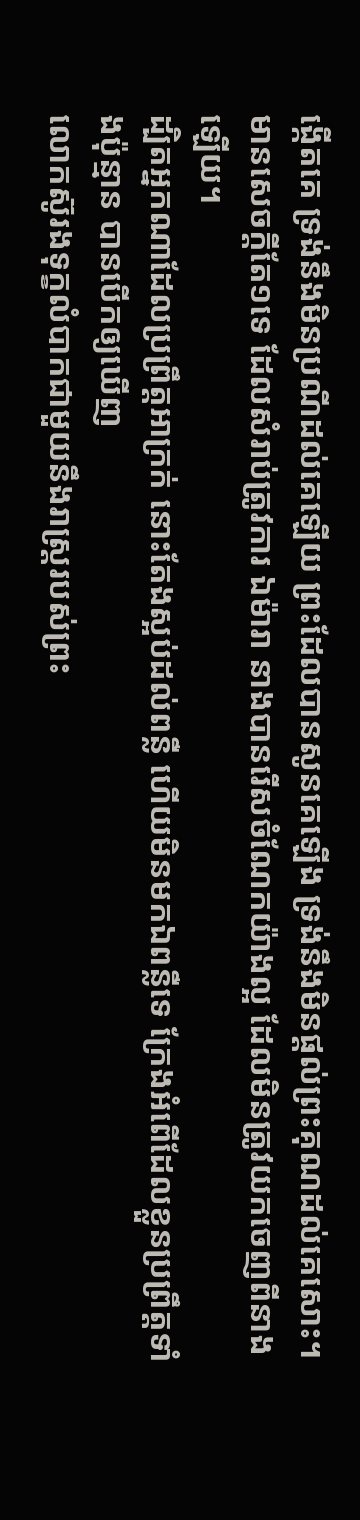ង្កើតគេ ទ្រង់នឹងមិនប្រណីដល់គេឡើយ ព្រះដែលបានសូនគេឡើង ទ្រង់នឹងមិនផ្តល់ព្រះគុណដល់គេសោះ។
មានសេចក្ដីតែ១ទេ ដែលសំរាប់ត្រូវការ ឯម៉ារា នាងបានរើសចំណែកយ៉ាងល្អ ដែលមិនត្រូវយកចេញពីនាងឡើយ។
ដ្បិតអ្នកណាដែលប្រព្រឹត្តអាក្រក់ នោះតែងស្អប់ដល់ពន្លឺ ហើយមិនមកឯពន្លឺទេ ក្រែងអំពើដែលខ្លួនប្រព្រឹត្តទាំងប៉ុន្មាន បានបើកឲ្យឃើញ
លោកស៊ូរងទុក្ខលំបាកជាមួយនឹងរាស្ត្ររបស់ព្រះ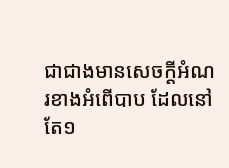ជាជាងមានសេចក្ដីអំណរខាងអំពើបាប ដែលនៅតែ១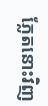ភ្លែតនោះវិញ